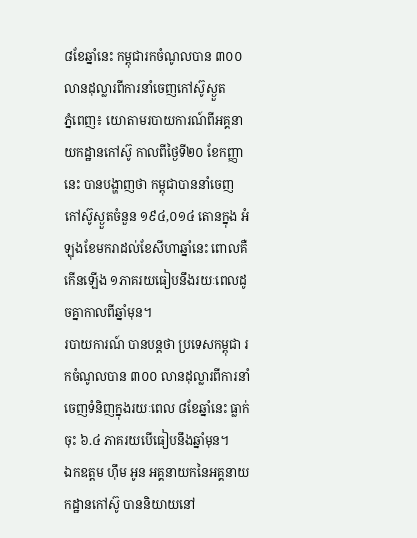៨ខែឆ្នាំនេះ កម្ពុជារកចំណូលបាន ៣០០លានដុល្លារពីការនាំចេញកៅស៊ូស្ងួត
ភ្នំពេញ៖ យោតាមរបាយការណ៍ពីអគ្គនាយកដ្ឋានកៅស៊ូ កាលពីថ្ងៃទី២០ ខែកញ្ញានេះ បានបង្ហាញថា កម្ពុជាបាននាំចេញកៅស៊ូស្ងួតចំនួន ១៩៤,០១៤ តោនក្នុង អំឡុងខែមករាដល់ខែសីហាឆ្នាំនេះ ពោលគឺកើនឡើង ១ភាគរយធៀបនឹងរយៈពេលដូចគ្នាកាលពីឆ្នាំមុន។
របាយការណ៍ បានបន្តថា ប្រទេសកម្ពុជា រកចំណូលបាន ៣០០ លានដុល្លារពីការនាំចេញទំនិញក្នុងរយៈពេល ៨ខែឆ្នាំនេះ ធ្លាក់ចុះ ៦.៤ ភាគរយបើធៀបនឹងឆ្នាំមុន។
ឯកឧត្តម ហ៊ឹម អូន អគ្គនាយកនៃអគ្គនាយកដ្ឋានកៅស៊ូ បាននិយាយនៅ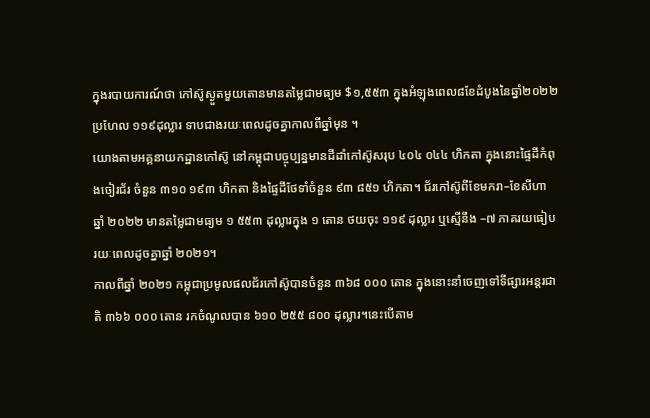ក្នុងរបាយការណ៍ថា កៅស៊ូស្ងួតមួយតោនមានតម្លៃជាមធ្យម $១,៥៥៣ ក្នុងអំឡុងពេល៨ខែដំបូងនៃឆ្នាំ២០២២ ប្រហែល ១១៩ដុល្លារ ទាបជាងរយៈពេលដូចគ្នាកាលពីឆ្នាំមុន ។
យោងតាមអគ្គនាយកដ្ឋានកៅស៊ូ នៅកម្ពុជាបច្ចុប្បន្នមានដីដាំកៅស៊ូសរុប ៤០៤ ០៤៤ ហិកតា ក្នុងនោះផ្ទៃដីកំពុងចៀរជ័រ ចំនួន ៣១០ ១៩៣ ហិកតា និងផ្ទៃដីថែទាំចំនួន ៩៣ ៨៥១ ហិកតា។ ជ័រកៅស៊ូពីខែមករា–ខែសីហា ឆ្នាំ ២០២២ មានតម្លៃជាមធ្យម ១ ៥៥៣ ដុល្លារក្នុង ១ តោន ថយចុះ ១១៩ ដុល្លារ ឬស្មើនឹង –៧ ភាគរយធៀបរយៈពេលដូចគ្នាឆ្នាំ ២០២១។
កាលពីឆ្នាំ ២០២១ កម្ពុជាប្រមូលផលជ័រកៅស៊ូបានចំនួន ៣៦៨ ០០០ តោន ក្នុងនោះនាំចេញទៅទីផ្សារអន្តរជាតិ ៣៦៦ ០០០ តោន រកចំណូលបាន ៦១០ ២៥៥ ៨០០ ដុល្លារ។នេះបើតាម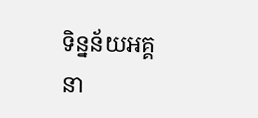ទិន្នន័យអគ្គនា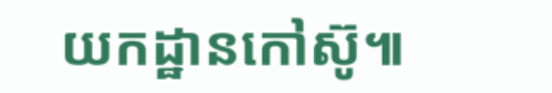យកដ្ឋានកៅស៊ូ៕